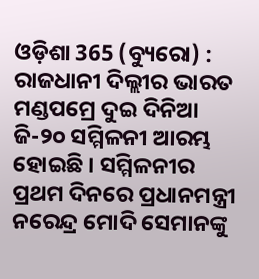ଓଡ଼ିଶା 365 (ବ୍ୟୁରୋ) : ରାଜଧାନୀ ଦିଲ୍ଲୀର ଭାରତ ମଣ୍ଡପମ୍ରେ ଦୁଇ ଦିନିଆ ଜି-୨୦ ସମ୍ମିଳନୀ ଆରମ୍ଭ ହୋଇଛି । ସମ୍ମିଳନୀର ପ୍ରଥମ ଦିନରେ ପ୍ରଧାନମନ୍ତ୍ରୀ ନରେନ୍ଦ୍ର ମୋଦି ସେମାନଙ୍କୁ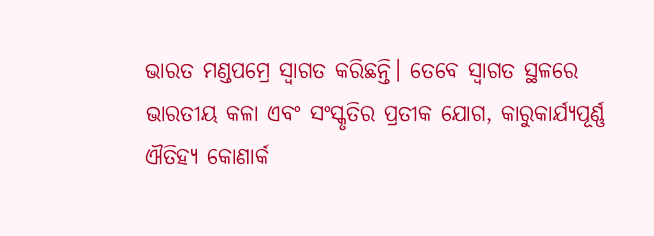ଭାରତ ମଣ୍ଡପମ୍ରେ ସ୍ବାଗତ କରିଛନ୍ତି। ତେବେ ସ୍ବାଗତ ସ୍ଥଳରେ ଭାରତୀୟ କଳା ଏବଂ ସଂସ୍କୃତିର ପ୍ରତୀକ ଯୋଗ, କାରୁକାର୍ଯ୍ୟପୂର୍ଣ୍ଣ ଐତିହ୍ୟ କୋଣାର୍କ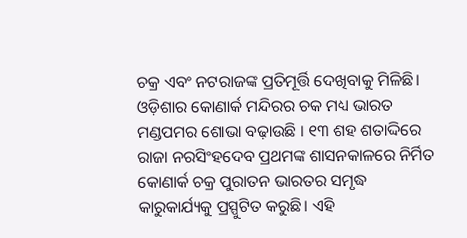ଚକ୍ର ଏବଂ ନଟରାଜଙ୍କ ପ୍ରତିମୂର୍ତ୍ତି ଦେଖିବାକୁ ମିଳିଛି। ଓଡ଼ିଶାର କୋଣାର୍କ ମନ୍ଦିରର ଚକ ମଧ୍ୟ ଭାରତ ମଣ୍ଡପମର ଶୋଭା ବଢ଼ାଉଛି । ୧୩ ଶହ ଶତାଦ୍ଦିରେ ରାଜା ନରସିଂହଦେବ ପ୍ରଥମଙ୍କ ଶାସନକାଳରେ ନିର୍ମିତ କୋଣାର୍କ ଚକ୍ର ପୁରାତନ ଭାରତର ସମୃଦ୍ଧ କାରୁକାର୍ଯ୍ୟକୁ ପ୍ରସ୍ପୁଟିତ କରୁଛି। ଏହି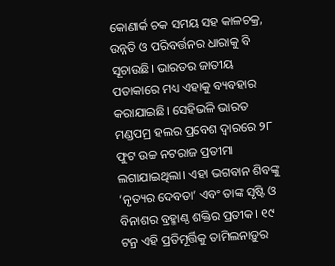କୋଣାର୍କ ଚକ ସମୟ ସହ କାଳଚକ୍ର, ଉନ୍ନତି ଓ ପରିବର୍ତ୍ତନର ଧାରାକୁ ବି ସୂଚାଉଛି। ଭାରତର ଜାତୀୟ ପତାକାରେ ମଧ୍ୟ ଏହାକୁ ବ୍ୟବହାର କରାଯାଇଛି। ସେହିଭଳି ଭାରତ ମଣ୍ଡପମ୍ର ହଲର ପ୍ରବେଶ ଦ୍ୱାରରେ ୨୮ ଫୁଟ ଉଚ୍ଚ ନଟରାଜ ପ୍ରତୀମା ଲଗାଯାଇଥିଲା। ଏହା ଭଗବାନ ଶିବଙ୍କୁ ‘ନୃତ୍ୟର ଦେବତା’ ଏବଂ ତାଙ୍କ ସୃଷ୍ଟି ଓ ବିନାଶର ବ୍ରହ୍ମାଣ୍ଠ ଶକ୍ତିର ପ୍ରତୀକ। ୧୯ ଟନ୍ର ଏହି ପ୍ରତିମୂର୍ତ୍ତିକୁ ତାମିଲନାଡ଼ୁର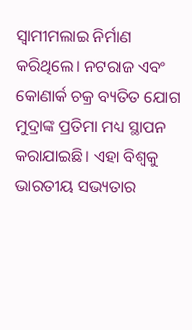ସ୍ୱାମୀମଲାଇ ନିର୍ମାଣ କରିଥିଲେ। ନଟରାଜ ଏବଂ କୋଣାର୍କ ଚକ୍ର ବ୍ୟତିତ ଯୋଗ ମୁଦ୍ରାଙ୍କ ପ୍ରତିମା ମଧ୍ୟ ସ୍ଥାପନ କରାଯାଇଛି। ଏହା ବିଶ୍ୱକୁ ଭାରତୀୟ ସଭ୍ୟତାର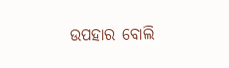ଉପହାର ବୋଲି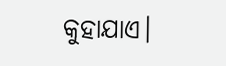କୁହାଯାଏ।